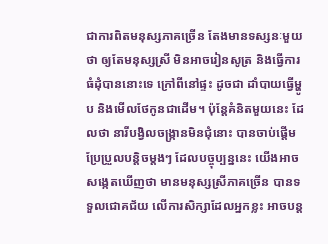ជាការពិតមនុស្សភាគច្រើន តែងមានទស្សនៈមួយថា ឲ្យតែមនុស្សស្រី មិនអាចរៀនសូត្រ និងធ្វើការធំដុំបាននោះទេ ក្រៅពីនៅផ្ទះ ដូចជា ដាំបាយធ្វើម្ហូប និងមើលថែកូនជាដើម។ ប៉ុន្តែគំនិតមួយនេះ ដែលថា នារីបង្វិលចង្ក្រានមិនជុំនោះ បានចាប់ផ្តើមប្រែប្រួលបន្តិចម្តងៗ ដែលបច្ចុប្បន្ននេះ យើងអាចសង្កេតឃើញថា មានមនុស្សស្រីភាគច្រើន បានទទួលជោគជ័យ លើការសិក្សាដែលអ្នកខ្លះ អាចបន្ត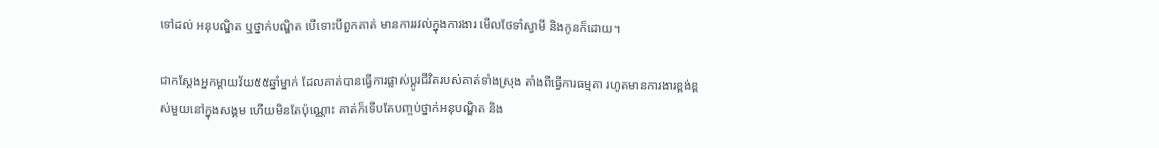ទៅដល់ អនុបណ្ឌិត ឬថ្នាក់បណ្ឌិត បើទោះបីពួកគាត់ មានការរវល់ក្នុងការងារ មើលថែទាំស្វាមី និងកូនក៏ដោយ។

ជាកស្តែងអ្នកម្តាយវ័យ៥៥ឆ្នាំម្នាក់ ដែលគាត់បានធ្វើការផ្លាស់ប្តូរជីវិតរបស់គាត់ទាំងស្រុង តាំងពីធ្វើការធម្មតា រហូតមានការងារខ្ពង់ខ្ពស់មួយនៅក្នុងសង្គម ហើយមិនតែប៉ុណ្ណោះ គាត់ក៏ទើបតែបញ្ចប់ថ្នាក់អនុបណ្ឌិត និង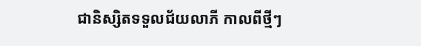ជានិស្សិតទទួលជ័យលាភី កាលពីថ្មីៗ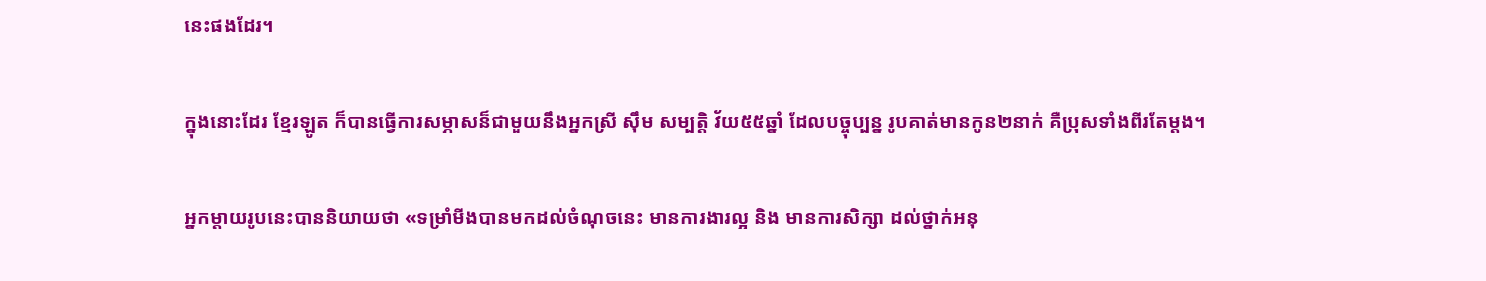នេះផងដែរ។

ក្នុងនោះដែរ ខ្មែរឡូត ក៏បានធ្វើការសម្ភាសន៏ជាមួយនឹងអ្នកស្រី ស៊ឹម សម្បត្តិ វ័យ៥៥ឆ្នាំ ដែលបច្ចុប្បន្ន រូបគាត់មានកូន២នាក់ គឺប្រុសទាំងពីរតែម្តង។

អ្នកម្តាយរូបនេះបាននិយាយថា «ទម្រាំមីងបានមកដល់ចំណុចនេះ មានការងារល្អ និង មានការសិក្សា ដល់ថ្នាក់អនុ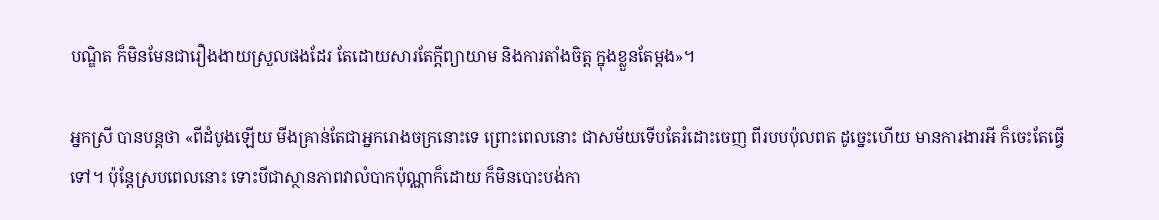បណ្ឌិត ក៏មិនមែនជារឿងងាយស្រួលផងដែរ តែដោយសារតែក្តីព្យាយាម និងការតាំងចិត្ត ក្នុងខ្លួនតែម្តង»។

អ្នកស្រី បានបន្តថា «ពីដំបូងឡើយ មីងគ្រាន់តែជាអ្នករោងចក្រនោះទេ ព្រោះពេលនោះ ជាសម័យទើបតែរំដោះចេញ ពីរបបប៉ុលពត ដូច្នេះហើយ មានការងារអី ក៏ចេះតែធ្វើទៅ។ ប៉ុន្តែស្របពេលនោះ ទោះបីជាស្ថានភាពវាលំបាកប៉ុណ្ណាក៏ដោយ ក៏មិនបោះបង់កា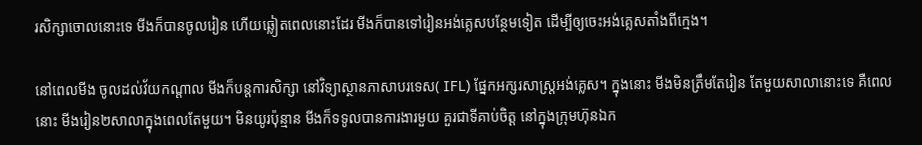រសិក្សាចោលនោះទេ មីងក៏បានចូលរៀន ហើយឆ្លៀតពេលនោះដែរ មីងក៏បានទៅរៀនអង់គ្លេសបន្ថែមទៀត ដើម្បីឲ្យចេះអង់គ្លេសតាំងពីក្មេង។

នៅពេលមីង ចូលដល់វ័យកណ្តាល មីងក៏បន្តការសិក្សា នៅវិទ្យាស្ថានភាសាបរទេស( IFL) ផ្នែកអក្សរសាស្រ្តអង់គ្លេស។ ក្នុងនោះ មីងមិនត្រឹមតែរៀន តែមួយសាលានោះទេ គឺពេលនោះ មីងរៀន២សាលាក្នុងពេលតែមួយ។ មិនយូរប៉ុន្មាន មីងក៏ទទូលបានការងារមួយ គួរជាទីគាប់ចិត្ត នៅក្នុងក្រុមហ៊ុនឯក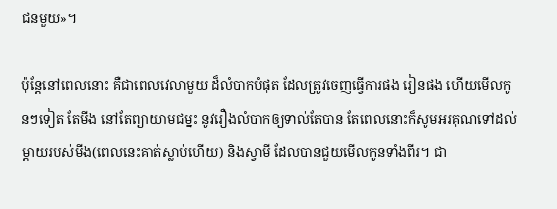ជនមួយ»។

ប៉ុន្តែនៅពេលនោះ គឺជាពេលវេលាមួយ ដ៏លំបាកបំផុត ដែលត្រូវចេញធ្វើការផង រៀនផង ហើយមើលកូនៗទៀត តែមីង នៅតែព្យាយាមជម្នះ នូវរឿងលំបាកឲ្យទាល់តែបាន តែពេលនោះក៏សូមអរគុណទៅដល់ ម្តាយរបស់មីង(ពេលនេះគាត់ស្លាប់ហើយ) និងស្វាមី ដែលបានជួយមើលកូនទាំងពីរ។ ជា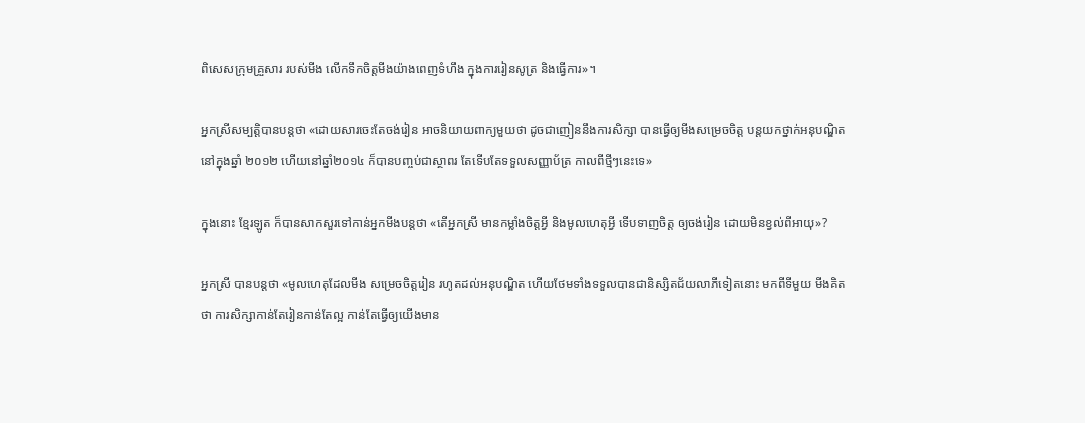ពិសេសក្រុមគ្រួសារ របស់មីង លើកទឹកចិត្តមីងយ៉ាងពេញទំហឹង ក្នុងការរៀនសូត្រ និងធ្វើការ»។

អ្នកស្រីសម្បត្តិបានបន្តថា «ដោយសារចេះតែចង់រៀន អាចនិយាយពាក្យមួយថា ដូចជាញៀននឹងការសិក្សា បានធ្វើឲ្យមីងសម្រេចចិត្ត បន្តយកថ្នាក់អនុបណ្ឌិត នៅក្នុងឆ្នាំ ២០១២ ហើយនៅឆ្នាំ២០១៤ ក៏បានបញ្ចប់ជាស្ថាពរ តែទើបតែទទួលសញ្ញាប័ត្រ កាលពីថ្មីៗនេះទេ»

ក្នុងនោះ ខ្មែរឡូត ក៏បានសាកសួរទៅកាន់អ្នកមីងបន្តថា «តើអ្នកស្រី មានកម្លាំងចិត្តអ្វី និងមូលហេតុអ្វី ទើបទាញចិត្ត ឲ្យចង់រៀន ដោយមិនខ្វល់ពីអាយុ»?

អ្នកស្រី បានបន្តថា «មូលហេតុដែលមីង សម្រេចចិត្តរៀន រហូតដល់អនុបណ្ឌិត ហើយថែមទាំងទទួលបានជានិស្សិតជ័យលាភីទៀតនោះ មកពីទីមួយ មីងគិតថា ការសិក្សាកាន់តែរៀនកាន់តែល្អ កាន់តែធ្វើឲ្យយើងមាន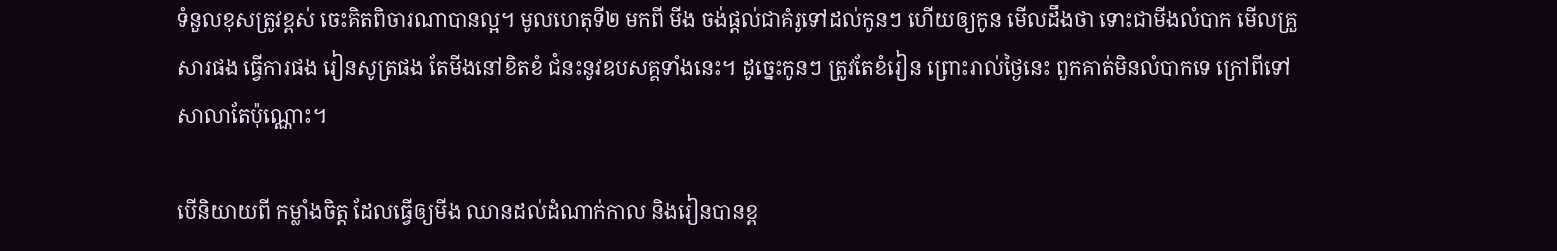ទំនួលខុសត្រូវខ្ពស់ ចេះគិតពិចារណាបានល្អ។ មូលហេតុទី២ មកពី មីង ចង់ផ្តល់ជាគំរូទៅដល់កូនៗ ហើយឲ្យកូន មើលដឹងថា ទោះជាមីងលំបាក មើលគ្រួសារផង ធ្វើការផង រៀនសូត្រផង តែមីងនៅខិតខំ ជំនះនូវឧបសគ្គទាំងនេះ។ ដូច្នេះកូនៗ ត្រូវតែខំរៀន ព្រោះរាល់ថ្ងៃនេះ ពួកគាត់មិនលំបាកទេ ក្រៅពីទៅសាលាតែប៉ុណ្ណោះ។

បើនិយាយពី កម្លាំងចិត្ត ដែលធ្វើឲ្យមីង ឈានដល់ដំណាក់កាល និងរៀនបានខ្ព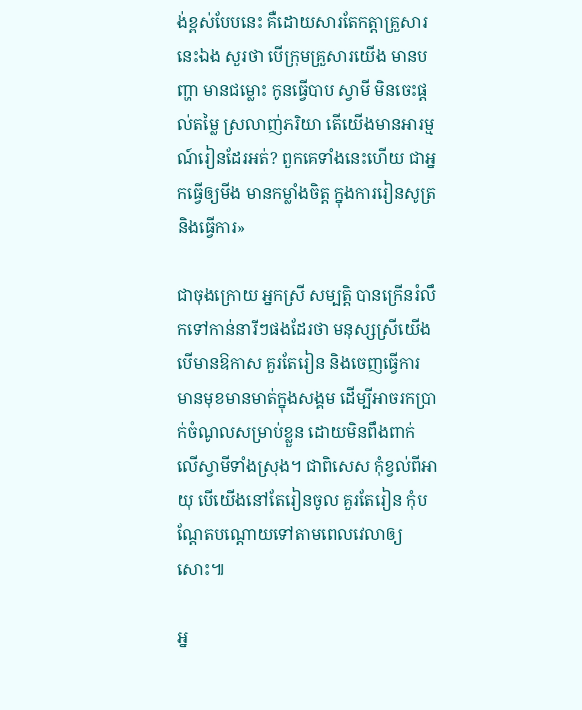ង់ខ្ពស់បែបនេះ គឺដោយសារតែកត្តាគ្រួសារនេះឯង សួរថា បើក្រុមគ្រួសារយើង មានបញ្ហា មានជម្លោះ កូនធ្វើបាប ស្វាមី មិនចេះផ្តល់តម្លៃ ស្រលាញ់ភរិយា តើយើងមានអារម្មណ៍រៀនដែរអត់? ពួកគេទាំងនេះហើយ ជាអ្នកធ្វើឲ្យមីង មានកម្លាំងចិត្ត ក្នុងការរៀនសូត្រ និងធ្វើការ»

ជាចុងក្រោយ អ្នកស្រី សម្បត្តិ បានក្រើនរំលឹកទៅកាន់នារីៗផងដែរថា មនុស្សស្រីយើង បើមានឱកាស គួរតែរៀន និងចេញធ្វើការ មានមុខមានមាត់ក្នុងសង្គម ដើម្បីអាចរកប្រាក់ចំណូលសម្រាប់ខ្លួន ដោយមិនពឹងពាក់ លើស្វាមីទាំងស្រុង។ ជាពិសេស កុំខ្វល់ពីអាយុ បើយើងនៅតែរៀនចូល គួរតែរៀន កុំបណ្តែតបណ្តោយទៅតាមពេលវេលាឲ្យសោះ៕

អ្ន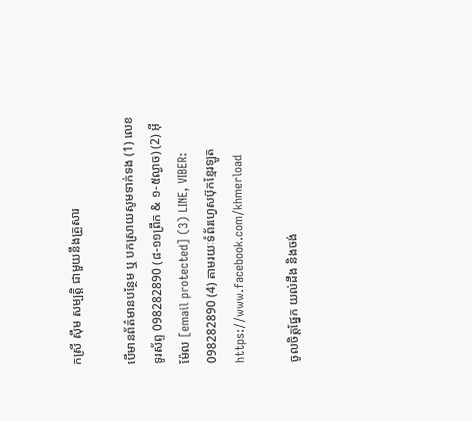កស្រី ស៊ឹម សម្បត្តិ ជាមួយនឹងគ្រួសារ

បើមានព័ត៌មានបន្ថែម ឬ បកស្រាយសូមទាក់ទង (1) លេខទូរស័ព្ទ 098282890 (៨-១១ព្រឹក & ១-៥ល្ងាច) (2) អ៊ីម៉ែល [email protected] (3) LINE, VIBER: 098282890 (4) តាមរយៈទំព័រហ្វេសប៊ុកខ្មែរឡូត https://www.facebook.com/khmerload

ចូលចិត្តផ្នែក យល់ដឹង និងចង់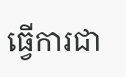ធ្វើការជា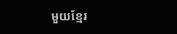មួយខ្មែរ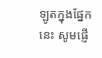ឡូតក្នុងផ្នែកនេះ សូមផ្ញើ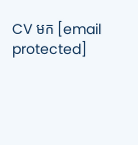CV មក [email protected]